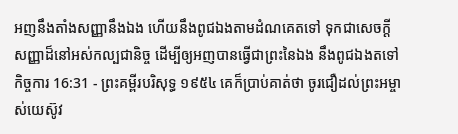អញនឹងតាំងសញ្ញានឹងឯង ហើយនឹងពូជឯងតាមដំណគេតទៅ ទុកជាសេចក្ដីសញ្ញាដ៏នៅអស់កល្បជានិច្ច ដើម្បីឲ្យអញបានធ្វើជាព្រះនៃឯង នឹងពូជឯងតទៅ
កិច្ចការ 16:31 - ព្រះគម្ពីរបរិសុទ្ធ ១៩៥៤ គេក៏ប្រាប់គាត់ថា ចូរជឿដល់ព្រះអម្ចាស់យេស៊ូវ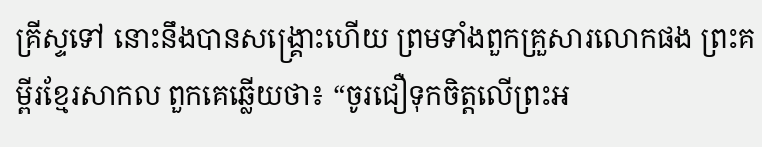គ្រីស្ទទៅ នោះនឹងបានសង្គ្រោះហើយ ព្រមទាំងពួកគ្រួសារលោកផង ព្រះគម្ពីរខ្មែរសាកល ពួកគេឆ្លើយថា៖ “ចូរជឿទុកចិត្តលើព្រះអ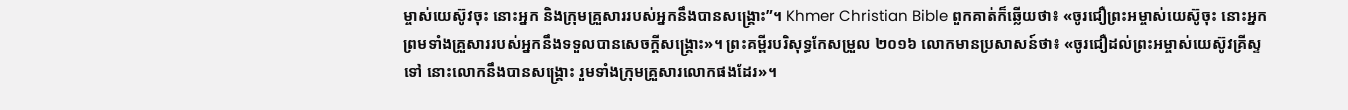ម្ចាស់យេស៊ូវចុះ នោះអ្នក និងក្រុមគ្រួសាររបស់អ្នកនឹងបានសង្គ្រោះ”។ Khmer Christian Bible ពួកគាត់ក៏ឆ្លើយថា៖ «ចូរជឿព្រះអម្ចាស់យេស៊ូចុះ នោះអ្នក ព្រមទាំងគ្រួសាររបស់អ្នកនឹងទទួលបានសេចក្ដីសង្គ្រោះ»។ ព្រះគម្ពីរបរិសុទ្ធកែសម្រួល ២០១៦ លោកមានប្រសាសន៍ថា៖ «ចូរជឿដល់ព្រះអម្ចាស់យេស៊ូវគ្រីស្ទទៅ នោះលោកនឹងបានសង្គ្រោះ រួមទាំងក្រុមគ្រួសារលោកផងដែរ»។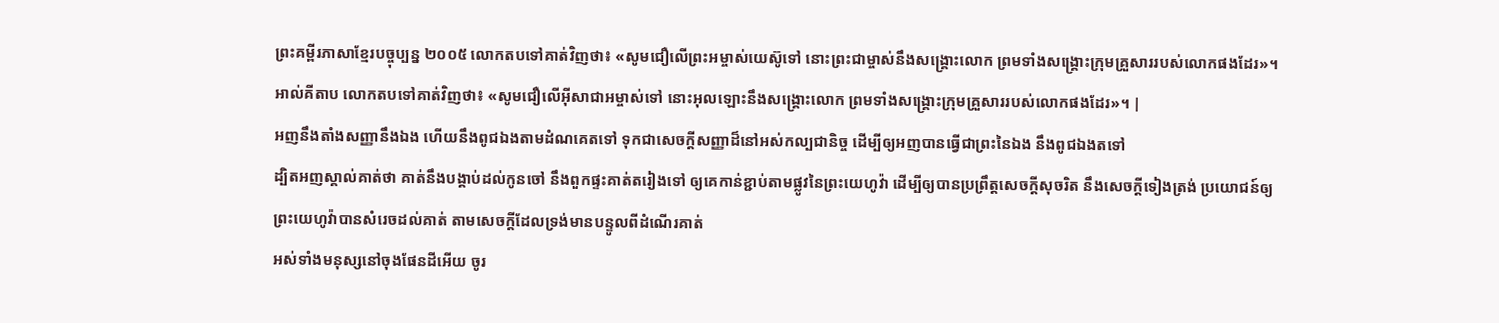ព្រះគម្ពីរភាសាខ្មែរបច្ចុប្បន្ន ២០០៥ លោកតបទៅគាត់វិញថា៖ «សូមជឿលើព្រះអម្ចាស់យេស៊ូទៅ នោះព្រះជាម្ចាស់នឹងសង្គ្រោះលោក ព្រមទាំងសង្គ្រោះក្រុមគ្រួសាររបស់លោកផងដែរ»។ អាល់គីតាប លោកតបទៅគាត់វិញថា៖ «សូមជឿលើអ៊ីសាជាអម្ចាស់ទៅ នោះអុលឡោះនឹងសង្គ្រោះលោក ព្រមទាំងសង្គ្រោះក្រុមគ្រួសាររបស់លោកផងដែរ»។ |
អញនឹងតាំងសញ្ញានឹងឯង ហើយនឹងពូជឯងតាមដំណគេតទៅ ទុកជាសេចក្ដីសញ្ញាដ៏នៅអស់កល្បជានិច្ច ដើម្បីឲ្យអញបានធ្វើជាព្រះនៃឯង នឹងពូជឯងតទៅ
ដ្បិតអញស្គាល់គាត់ថា គាត់នឹងបង្គាប់ដល់កូនចៅ នឹងពួកផ្ទះគាត់តរៀងទៅ ឲ្យគេកាន់ខ្ជាប់តាមផ្លូវនៃព្រះយេហូវ៉ា ដើម្បីឲ្យបានប្រព្រឹត្តសេចក្ដីសុចរិត នឹងសេចក្ដីទៀងត្រង់ ប្រយោជន៍ឲ្យព្រះយេហូវ៉ាបានសំរេចដល់គាត់ តាមសេចក្ដីដែលទ្រង់មានបន្ទូលពីដំណើរគាត់
អស់ទាំងមនុស្សនៅចុងផែនដីអើយ ចូរ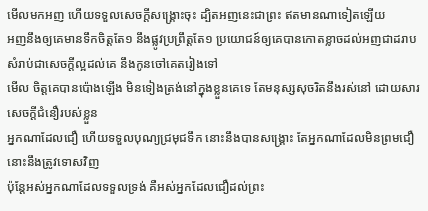មើលមកអញ ហើយទទួលសេចក្ដីសង្គ្រោះចុះ ដ្បិតអញនេះជាព្រះ ឥតមានណាទៀតឡើយ
អញនឹងឲ្យគេមានទឹកចិត្តតែ១ នឹងផ្លូវប្រព្រឹត្តតែ១ ប្រយោជន៍ឲ្យគេបានកោតខ្លាចដល់អញជាដរាប សំរាប់ជាសេចក្ដីល្អដល់គេ នឹងកូនចៅគេតរៀងទៅ
មើល ចិត្តគេបានប៉ោងឡើង មិនទៀងត្រង់នៅក្នុងខ្លួនគេទេ តែមនុស្សសុចរិតនឹងរស់នៅ ដោយសារសេចក្ដីជំនឿរបស់ខ្លួន
អ្នកណាដែលជឿ ហើយទទួលបុណ្យជ្រមុជទឹក នោះនឹងបានសង្គ្រោះ តែអ្នកណាដែលមិនព្រមជឿ នោះនឹងត្រូវទោសវិញ
ប៉ុន្តែអស់អ្នកណាដែលទទួលទ្រង់ គឺអស់អ្នកដែលជឿដល់ព្រះ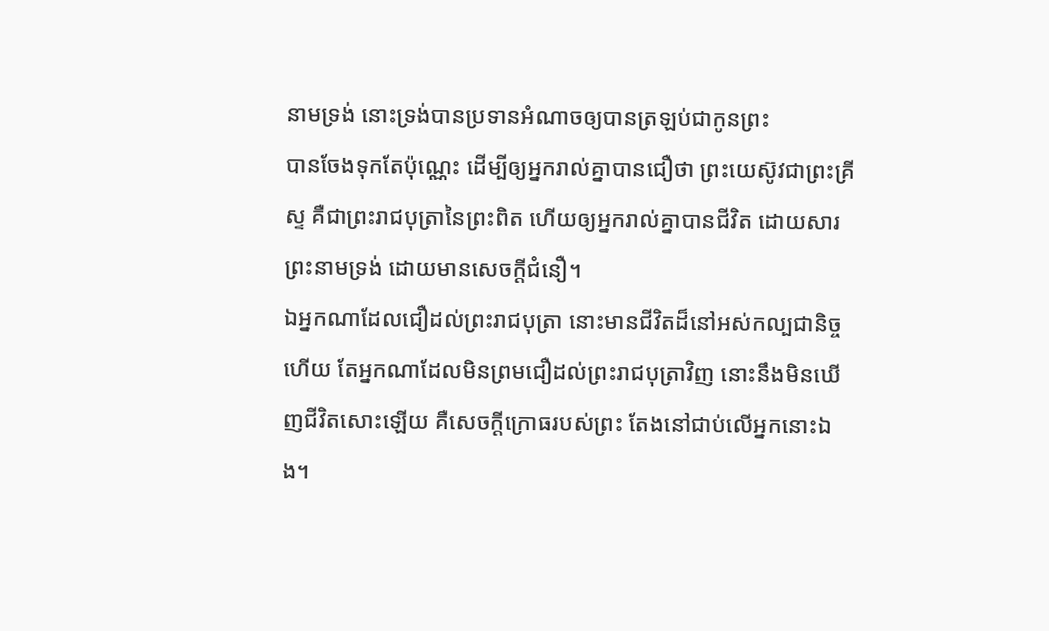នាមទ្រង់ នោះទ្រង់បានប្រទានអំណាចឲ្យបានត្រឡប់ជាកូនព្រះ
បានចែងទុកតែប៉ុណ្ណេះ ដើម្បីឲ្យអ្នករាល់គ្នាបានជឿថា ព្រះយេស៊ូវជាព្រះគ្រីស្ទ គឺជាព្រះរាជបុត្រានៃព្រះពិត ហើយឲ្យអ្នករាល់គ្នាបានជីវិត ដោយសារព្រះនាមទ្រង់ ដោយមានសេចក្ដីជំនឿ។
ឯអ្នកណាដែលជឿដល់ព្រះរាជបុត្រា នោះមានជីវិតដ៏នៅអស់កល្បជានិច្ចហើយ តែអ្នកណាដែលមិនព្រមជឿដល់ព្រះរាជបុត្រាវិញ នោះនឹងមិនឃើញជីវិតសោះឡើយ គឺសេចក្ដីក្រោធរបស់ព្រះ តែងនៅជាប់លើអ្នកនោះឯង។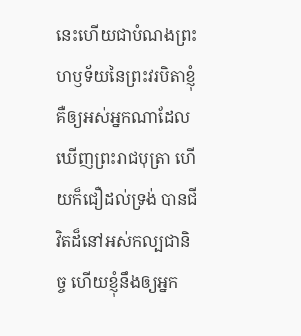នេះហើយជាបំណងព្រះហឫទ័យនៃព្រះវរបិតាខ្ញុំ គឺឲ្យអស់អ្នកណាដែលឃើញព្រះរាជបុត្រា ហើយក៏ជឿដល់ទ្រង់ បានជីវិតដ៏នៅអស់កល្បជានិច្ច ហើយខ្ញុំនឹងឲ្យអ្នក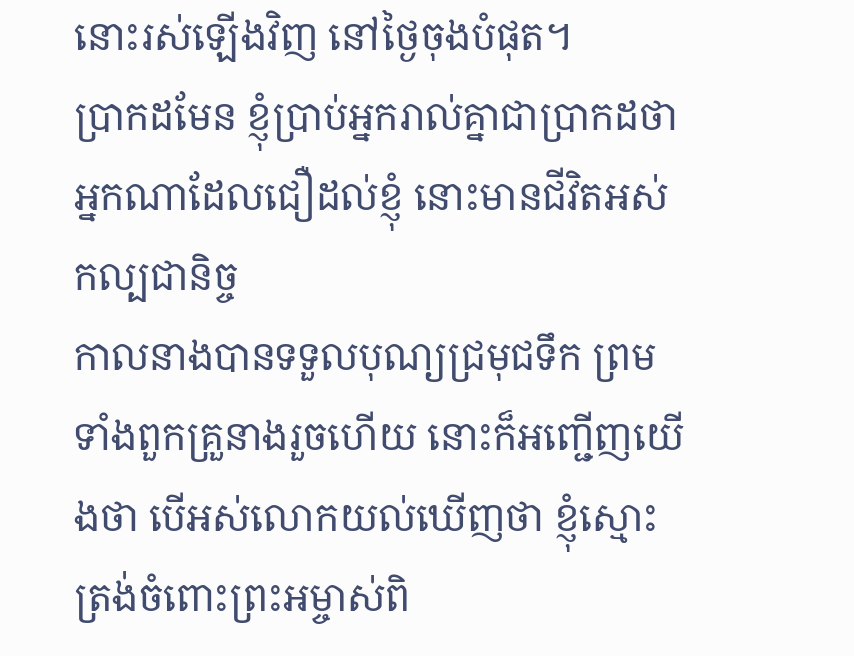នោះរស់ឡើងវិញ នៅថ្ងៃចុងបំផុត។
ប្រាកដមែន ខ្ញុំប្រាប់អ្នករាល់គ្នាជាប្រាកដថា អ្នកណាដែលជឿដល់ខ្ញុំ នោះមានជីវិតអស់កល្បជានិច្ច
កាលនាងបានទទួលបុណ្យជ្រមុជទឹក ព្រមទាំងពួកគ្រួនាងរួចហើយ នោះក៏អញ្ជើញយើងថា បើអស់លោកយល់ឃើញថា ខ្ញុំស្មោះត្រង់ចំពោះព្រះអម្ចាស់ពិ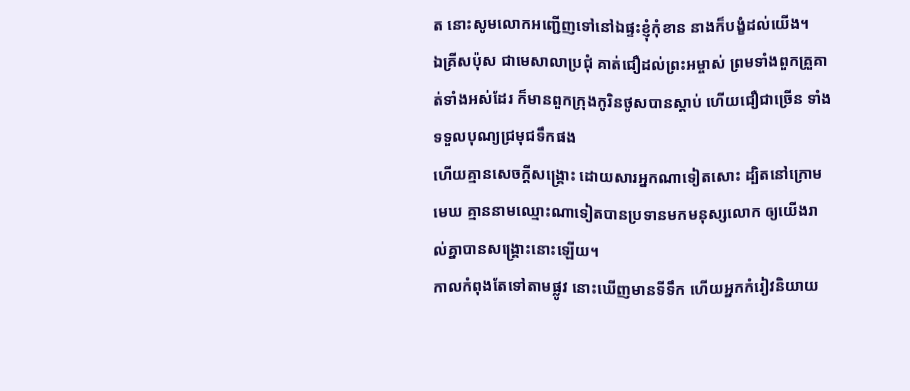ត នោះសូមលោកអញ្ជើញទៅនៅឯផ្ទះខ្ញុំកុំខាន នាងក៏បង្ខំដល់យើង។
ឯគ្រីសប៉ុស ជាមេសាលាប្រជុំ គាត់ជឿដល់ព្រះអម្ចាស់ ព្រមទាំងពួកគ្រួគាត់ទាំងអស់ដែរ ក៏មានពួកក្រុងកូរិនថូសបានស្តាប់ ហើយជឿជាច្រើន ទាំងទទួលបុណ្យជ្រមុជទឹកផង
ហើយគ្មានសេចក្ដីសង្គ្រោះ ដោយសារអ្នកណាទៀតសោះ ដ្បិតនៅក្រោមមេឃ គ្មាននាមឈ្មោះណាទៀតបានប្រទានមកមនុស្សលោក ឲ្យយើងរាល់គ្នាបានសង្គ្រោះនោះឡើយ។
កាលកំពុងតែទៅតាមផ្លូវ នោះឃើញមានទីទឹក ហើយអ្នកកំរៀវនិយាយ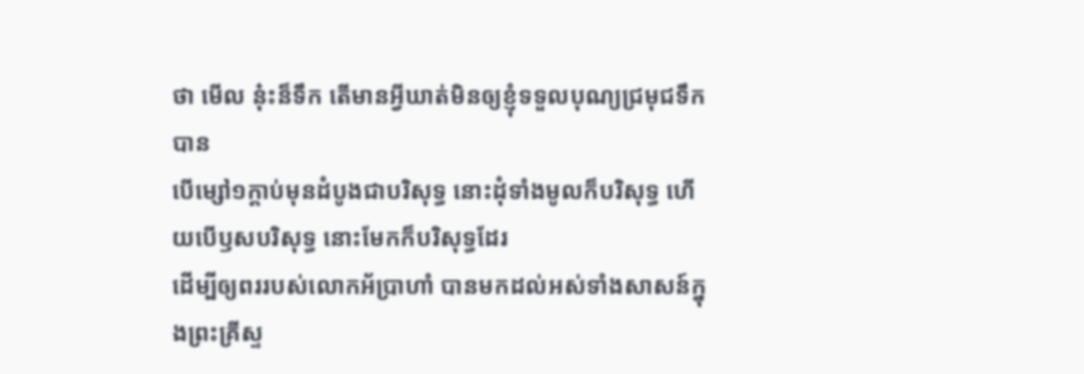ថា មើល នុ៎ះន៏ទឹក តើមានអ្វីឃាត់មិនឲ្យខ្ញុំទទួលបុណ្យជ្រមុជទឹកបាន
បើម្សៅ១ក្តាប់មុនដំបូងជាបរិសុទ្ធ នោះដុំទាំងមូលក៏បរិសុទ្ធ ហើយបើឫសបរិសុទ្ធ នោះមែកក៏បរិសុទ្ធដែរ
ដើម្បីឲ្យពររបស់លោកអ័ប្រាហាំ បានមកដល់អស់ទាំងសាសន៍ក្នុងព្រះគ្រីស្ទ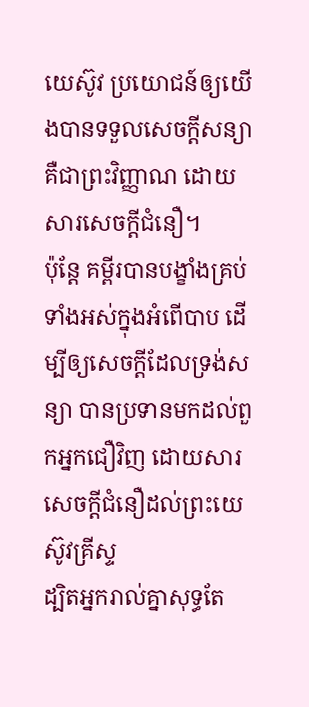យេស៊ូវ ប្រយោជន៍ឲ្យយើងបានទទួលសេចក្ដីសន្យា គឺជាព្រះវិញ្ញាណ ដោយសារសេចក្ដីជំនឿ។
ប៉ុន្តែ គម្ពីរបានបង្ខាំងគ្រប់ទាំងអស់ក្នុងអំពើបាប ដើម្បីឲ្យសេចក្ដីដែលទ្រង់សន្យា បានប្រទានមកដល់ពួកអ្នកជឿវិញ ដោយសារសេចក្ដីជំនឿដល់ព្រះយេស៊ូវគ្រីស្ទ
ដ្បិតអ្នករាល់គ្នាសុទ្ធតែ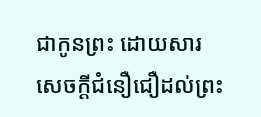ជាកូនព្រះ ដោយសារសេចក្ដីជំនឿជឿដល់ព្រះ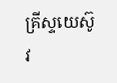គ្រីស្ទយេស៊ូវ